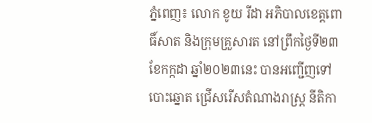ភ្នំពេញ៖ លោក ខូយ រីដា អភិបាលខេត្តពោធិ៍សាត និងក្រុមគ្រួសារត នៅព្រឹកថ្ងៃទី២៣ ខែកក្កដា ឆ្នាំ២០២៣នេះ បានអញ្ជើញទៅបោះឆ្នោត ជ្រើសរើសតំណាងរាស្រ្ត នីតិកា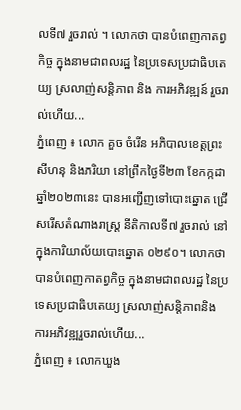លទី៧ រួចរាល់ ។ លោកថា បានបំពេញកាតព្វកិច្ច ក្នុងនាមជាពលរដ្ឋ នៃប្រទេសប្រជាធិបតេយ្យ ស្រលាញ់សន្តិភាព និង ការអភិវឌ្ឍន៍ រួចរាល់ហើយ...
ភ្នំពេញ ៖ លោក គួច ចំរើន អភិបាលខេត្តព្រះសីហនុ និងភរិយា នៅព្រឹកថ្ងៃទី២៣ ខែកក្កដា ឆ្នាំ២០២៣នេះ បានអញ្ជើញទៅបោះឆ្នោត ជ្រើសរើសតំណាងរាស្រ្ត នីតិកាលទី៧ រួចរាល់ នៅក្នុងការិយាល័យបោះឆ្នោត ០២៩០។ លោកថា បានបំពេញកាតព្វកិច្ច ក្នុងនាមជាពលរដ្ឋ នៃប្រទេសប្រជាធិបតេយ្យ ស្រលាញ់សន្តិភាពនិង ការអភិវឌ្ឍរួចរាល់ហើយ...
ភ្នំពេញ ៖ លោកឃួង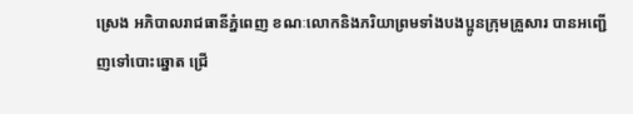ស្រេង អភិបាលរាជធានីភ្នំពេញ ខណៈលោកនិងភរិយាព្រមទាំងបងប្អូនក្រុមគ្រួសារ បានអញ្ជើញទៅបោះឆ្នោត ជ្រើ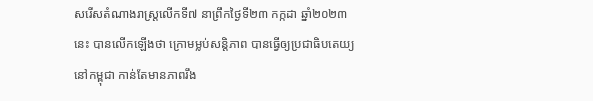សរើសតំណាងរាស្ត្រលើកទី៧ នាព្រឹកថ្ងៃទី២៣ កក្កដា ឆ្នាំ២០២៣នេះ បានលើកឡើងថា ក្រោមម្លប់សន្តិភាព បានធ្វើឲ្យប្រជាធិបតេយ្យនៅកម្ពុជា កាន់តែមានភាពរឹង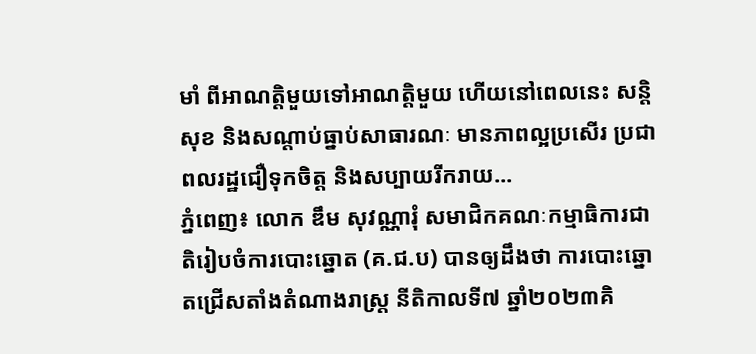មាំ ពីអាណត្តិមួយទៅអាណត្តិមួយ ហើយនៅពេលនេះ សន្តិសុខ និងសណ្ដាប់ធ្នាប់សាធារណៈ មានភាពល្អប្រសើរ ប្រជាពលរដ្ឋជឿទុកចិត្ត និងសប្បាយរីករាយ...
ភ្នំពេញ៖ លោក ឌឹម សុវណ្ណារុំ សមាជិកគណៈកម្មាធិការជាតិរៀបចំការបោះឆ្នោត (គ.ជ.ប) បានឲ្យដឹងថា ការបោះឆ្នោតជ្រើសតាំងតំណាងរាស្ត្រ នីតិកាលទី៧ ឆ្នាំ២០២៣គិ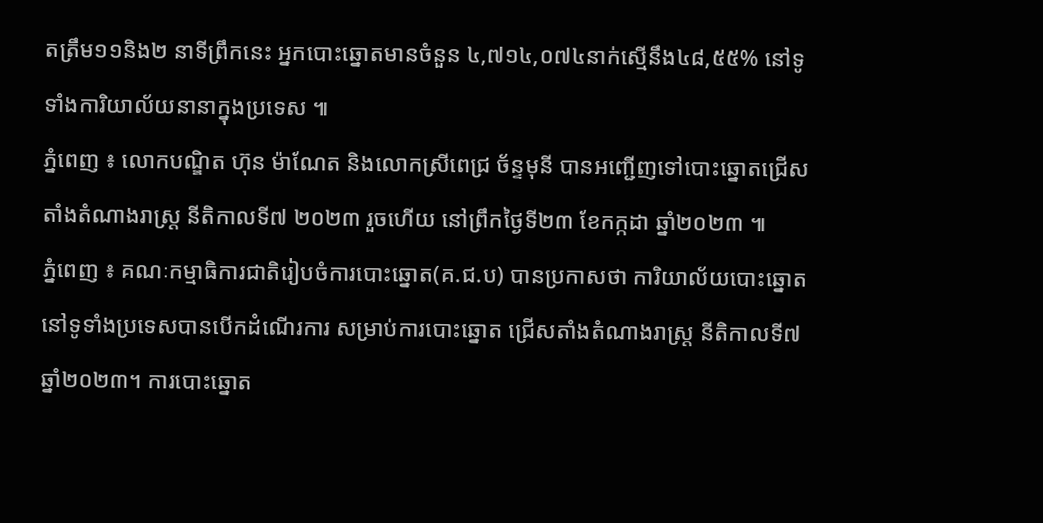តត្រឹម១១និង២ នាទីព្រឹកនេះ អ្នកបោះឆ្នោតមានចំនួន ៤,៧១៤,០៧៤នាក់ស្មើនឹង៤៨,៥៥% នៅទូទាំងការិយាល័យនានាក្នុងប្រទេស ៕
ភ្នំពេញ ៖ លោកបណ្ឌិត ហ៊ុន ម៉ាណែត និងលោកស្រីពេជ្រ ច័ន្ទមុនី បានអញ្ជើញទៅបោះឆ្នោតជ្រើសតាំងតំណាងរាស្ត្រ នីតិកាលទី៧ ២០២៣ រួចហើយ នៅព្រឹកថ្ងៃទី២៣ ខែកក្កដា ឆ្នាំ២០២៣ ៕
ភ្នំពេញ ៖ គណៈកម្មាធិការជាតិរៀបចំការបោះឆ្នោត(គ.ជ.ប) បានប្រកាសថា ការិយាល័យបោះឆ្នោត នៅទូទាំងប្រទេសបានបើកដំណើរការ សម្រាប់ការបោះឆ្នោត ជ្រើសតាំងតំណាងរាស្រ្ត នីតិកាលទី៧ ឆ្នាំ២០២៣។ ការបោះឆ្នោត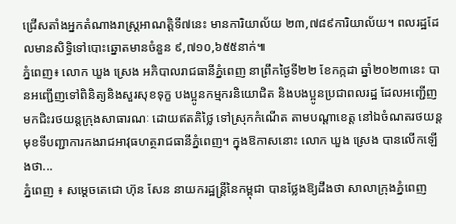ជ្រើសតាំងអ្នកតំណាងរាស្ត្រអាណត្តិទី៧នេះ មានការិយាល័យ ២៣,៧៨៩ការិយាល័យ។ ពលរដ្ឋដែលមានសិទ្ធិទៅបោះឆ្នោតមានចំនួន ៩,៧១០,៦៥៥នាក់៕
ភ្នំពេញ៖ លោក ឃួង ស្រេង អភិបាលរាជធានីភ្នំពេញ នាព្រឹកថ្ងៃទី២២ ខែកក្កដា ឆ្នាំ២០២៣នេះ បានអញ្ជេីញទៅពិនិត្យនិងសួរសុខទុក្ខ បងប្អូនកម្មករនិយោជិត និងបងប្អូនប្រជាពលរដ្ឋ ដែលអញ្ជើញមកជិះរថយន្តក្រុងសាធារណៈ ដោយឥតគិថ្លៃ ទៅស្រុកកំណើត តាមបណ្តាខេត្ត នៅឯចំណតរថយន្ត មុខទីបញ្ជាការកងរាជអាវុធហត្ថរាជធានីភ្នំពេញ។ ក្នុងឱកាសនោះ លោក ឃួង ស្រេង បានលើកឡើងថា...
ភ្នំពេញ ៖ សម្ដេចតេជោ ហ៊ុន សែន នាយករដ្ឋន្ដ្រីនៃកម្ពុជា បានថ្លែងឱ្យដឹងថា សាលាក្រុងភ្នំពេញ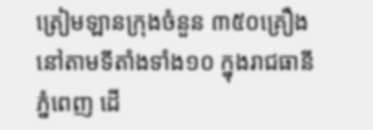ត្រៀមឡានក្រុងចំនួន ៣៥០គ្រឿង នៅតាមទីតាំងទាំង១០ ក្នុងរាជធានី ភ្នំពេញ ដើ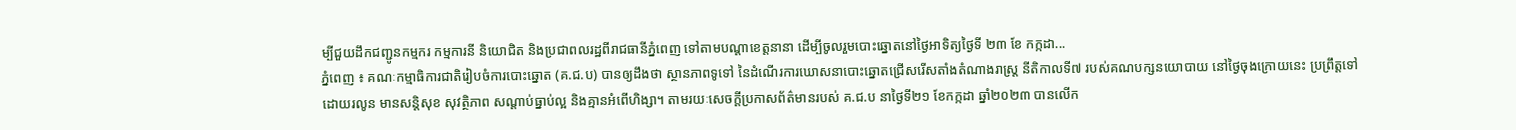ម្បីជួយដឹកជញ្ជូនកម្មករ កម្មការនី និយោជិត និងប្រជាពលរដ្ឋពីរាជធានីភ្នំពេញ ទៅតាមបណ្តាខេត្តនានា ដើម្បីចូលរួមបោះឆ្នោតនៅថ្ងៃអាទិត្យថ្ងៃទី ២៣ ខែ កក្កដា...
ភ្នំពេញ ៖ គណៈកម្មាធិការជាតិរៀបចំការបោះឆ្នោត (គ.ជ.ប) បានឲ្យដឹងថា ស្ថានភាពទូទៅ នៃដំណើរការឃោសនាបោះឆ្នោតជ្រើសរើសតាំងតំណាងរាស្ដ្រ នីតិកាលទី៧ របស់គណបក្សនយោបាយ នៅថ្ងៃចុងក្រោយនេះ ប្រព្រឹត្តទៅដោយរលូន មានសន្តិសុខ សុវត្ថិភាព សណ្តាប់ធ្នាប់ល្អ និងគ្មានអំពើហិង្សា។ តាមរយៈសេចក្ដីប្រកាសព័ត៌មានរបស់ គ.ជ.ប នាថ្ងៃទី២១ ខែកក្កដា ឆ្នាំ២០២៣ បានលើក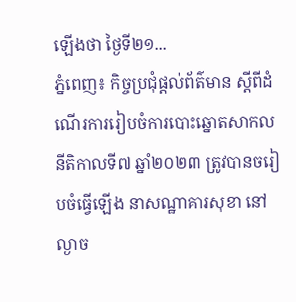ឡើងថា ថ្ងៃទី២១...
ភ្នំពេញ៖ កិច្ចប្រជុំផ្តល់ព័ត៌មាន ស្តីពីដំណើរការរៀបចំការបោះឆ្នោតសាកល នីតិកាលទី៧ ឆ្នាំ២០២៣ ត្រូវបានចរៀបចំធ្វើឡើង នាសណ្ឋាគារសុខា នៅល្ងាច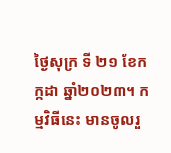ថ្ងៃសុក្រ ទី ២១ ខែកក្កដា ឆ្នាំ២០២៣។ កម្មវិធីនេះ មានចូលរួ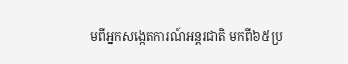មពីអ្នកសង្កេតការណ៍អន្តរជាតិ មកពី៦៥ប្រ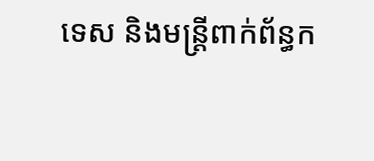ទេស និងមន្រ្តីពាក់ព័ន្ធក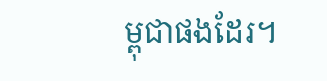ម្ពុជាផងដែរ។